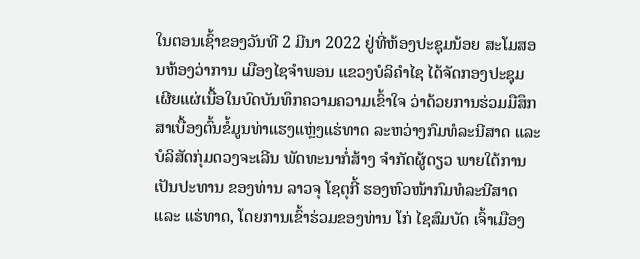ໃນຕອນເຊົ້າຂອງວັນທີ 2 ມີນາ 2022 ຢູ່ທີ່ຫ້ອງປະຊຸມນ້ອຍ ສະໂມສອນຫ້ອງວ່າການ ເມືອງໄຊຈຳພອນ ແຂວງບໍລິຄຳໄຊ ໄດ້ຈັດກອງປະຊຸມ ເຜີຍແຜ່ເນື້ອໃນບົດບັນທຶກຄວາມຄວາມເຂົ້າໃຈ ວ່າດ້ວຍການຮ່ວມມືສຶກສາເບື້ອງຕົ້ນຂໍ້ມູນທ່າແຮງແຫຼ່ງແຮ່ທາດ ລະຫວ່າງກົມທໍລະນີສາດ ແລະ ບໍລິສັດກຸ່ມດວງຈະເລີນ ພັດທະນາກໍ່ສ້າງ ຈຳກັດຜູ້ດຽວ ພາຍໃຕ້ການເປັນປະທານ ຂອງທ່ານ ລາວຈຸ ໂຊຕຸກີ້ ຮອງຫົວໜ້າກົມທໍລະນີສາດ ແລະ ແຮ່ທາດ, ໂດຍການເຂົ້າຮ່ວມຂອງທ່ານ ໂກ່ ໄຊສົມບັດ ເຈົ້າເມືອງ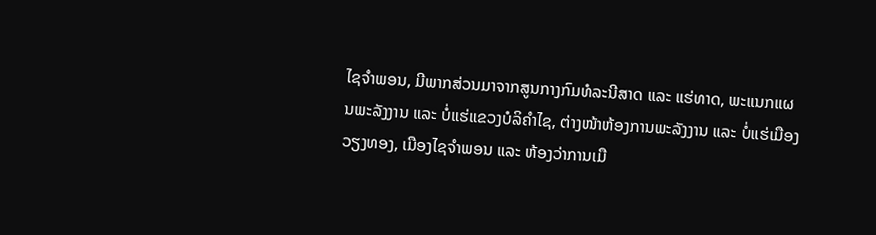ໄຊຈຳພອນ, ມີພາກສ່ວນມາຈາກສູນກາງກົມທໍລະນີສາດ ແລະ ແຮ່ທາດ, ພະແນກແຜນພະລັງງານ ແລະ ບໍ່ແຮ່ແຂວງບໍລິຄຳໄຊ, ຕ່າງໜ້າຫ້ອງການພະລັງງານ ແລະ ບໍ່ແຮ່ເມືອງວຽງທອງ, ເມືອງໄຊຈຳພອນ ແລະ ຫ້ອງວ່າການເມື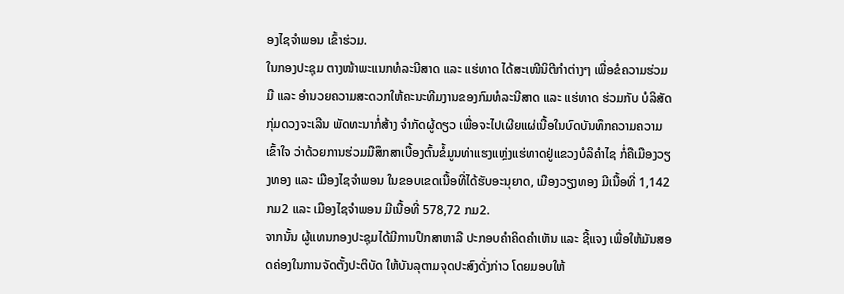ອງໄຊຈຳພອນ ເຂົ້າຮ່ວມ.
ໃນກອງປະຊຸມ ຕາງໜ້າພະແນກທໍລະນີສາດ ແລະ ແຮ່ທາດ ໄດ້ສະເໜີນິຕີກຳຕ່າງໆ ເພື່ອຂໍຄວາມຮ່ວມມື ແລະ ອຳນວຍຄວາມສະດວກໃຫ້ຄະນະທີມງານຂອງກົມທໍລະນີສາດ ແລະ ແຮ່ທາດ ຮ່ວມກັບ ບໍລິສັດກຸ່ມດວງຈະເລີນ ພັດທະນາກໍ່ສ້າງ ຈຳກັດຜູ້ດຽວ ເພື່ອຈະໄປເຜີຍແຜ່ເນື້ອໃນບົດບັນທຶກຄວາມຄວາມເຂົ້າໃຈ ວ່າດ້ວຍການຮ່ວມມືສຶກສາເບື້ອງຕົ້ນຂໍ້ມູນທ່າແຮງແຫຼ່ງແຮ່ທາດຢູ່ແຂວງບໍລິຄຳໄຊ ກໍ່ຄືເມືອງວຽງທອງ ແລະ ເມືອງໄຊຈຳພອນ ໃນຂອບເຂດເນື້ອທີ່ໄດ້ຮັບອະນຸຍາດ, ເມືອງວຽງທອງ ມີເນື້ອທີ່ 1,142 ກມ2 ແລະ ເມືອງໄຊຈຳພອນ ມີເນື້ອທີ່ 578,72 ກມ2.
ຈາກນັ້ນ ຜູ້ແທນກອງປະຊຸມໄດ້ມີການປຶກສາຫາລື ປະກອບຄຳຄິດຄຳເຫັນ ແລະ ຊີ້ແຈງ ເພື່ອໃຫ້ມັນສອດຄ່ອງໃນການຈັດຕັ້ງປະຕິບັດ ໃຫ້ບັນລຸຕາມຈຸດປະສົງດັ່ງກ່າວ ໂດຍມອບໃຫ້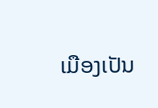ເມືອງເປັນ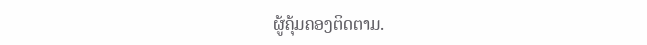ຜູ້ຄຸ້ມຄອງຕິດຕາມ.